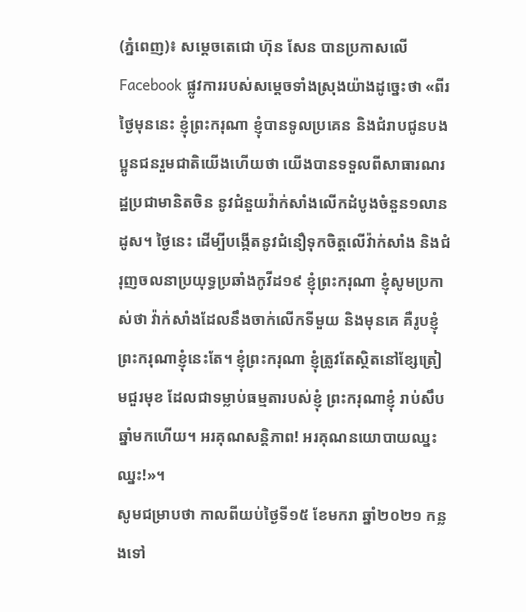(ភ្នំពេញ)៖ សម្តេចតេជោ ហ៊ុន សែន បានប្រកាសលើ Facebook ផ្លូវការរបស់សម្តេចទាំងស្រុងយ៉ាងដូច្នេះថា «ពីរថ្ងៃមុននេះ ខ្ញុំព្រះករុណា ខ្ញុំបានទូលប្រគេន និងជំរាបជូនបងប្អូនជនរួមជាតិយើងហើយថា យើងបានទទួលពីសាធារណរដ្ឋប្រជាមានិតចិន នូវជំនួយវ៉ាក់សាំងលើកដំបូងចំនួន១លានដូស។ ថ្ងៃនេះ ដើម្បីបង្កើតនូវជំនឿទុកចិត្តលើវ៉ាក់សាំង និងជំរុញចលនាប្រយុទ្ធប្រឆាំងកូវីដ១៩ ខ្ញុំព្រះករុណា ខ្ញុំសូមប្រកាស់ថា វ៉ាក់សាំងដែលនឹងចាក់លើកទីមួយ និងមុនគេ គឺរូបខ្ញុំព្រះករុណាខ្ញុំនេះតែ។ ខ្ញុំព្រះករុណា ខ្ញុំត្រូវតែស្ថិតនៅខ្សែត្រៀមជួរមុខ ដែលជាទម្លាប់ធម្មតារបស់ខ្ញុំ ព្រះករុណាខ្ញុំ រាប់សឹបឆ្នាំមកហើយ។ អរគុណសន្តិភាព! អរគុណនយោបាយឈ្នះ ឈ្នះ!»។
សូមជម្រាបថា កាលពីយប់ថ្ងៃទី១៥ ខែមករា ឆ្នាំ២០២១ កន្លងទៅ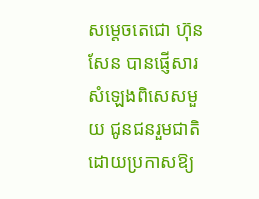សម្តេចតេជោ ហ៊ុន សែន បានផ្ញើសារសំឡេងពិសេសមួយ ជូនជនរួមជាតិ ដោយប្រកាសឱ្យ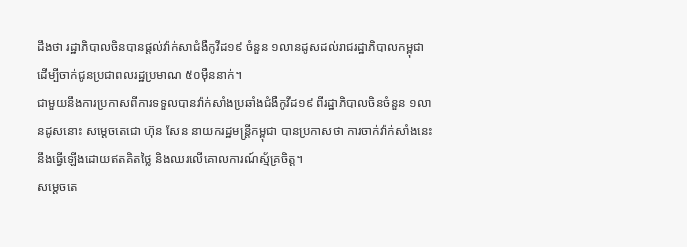ដឹងថា រដ្ឋាភិបាលចិនបានផ្តល់វ៉ាក់សាជំងឺកូវីដ១៩ ចំនួន ១លានដូសដល់រាជរដ្ឋាភិបាលកម្ពុជា ដើម្បីចាក់ជូនប្រជាពលរដ្ឋប្រមាណ ៥០ម៉ឺននាក់។
ជាមួយនឹងការប្រកាសពីការទទួលបានវ៉ាក់សាំងប្រឆាំងជំងឺកូវីដ១៩ ពីរដ្ឋាភិបាលចិនចំនួន ១លានដូសនោះ សម្តេចតេជោ ហ៊ុន សែន នាយករដ្ឋមន្ត្រីកម្ពុជា បានប្រកាសថា ការចាក់វ៉ាក់សាំងនេះ នឹងធ្វើឡើងដោយឥតគិតថ្លៃ និងឈរលើគោលការណ៍ស្ម័គ្រចិត្ត។
សម្តេចតេ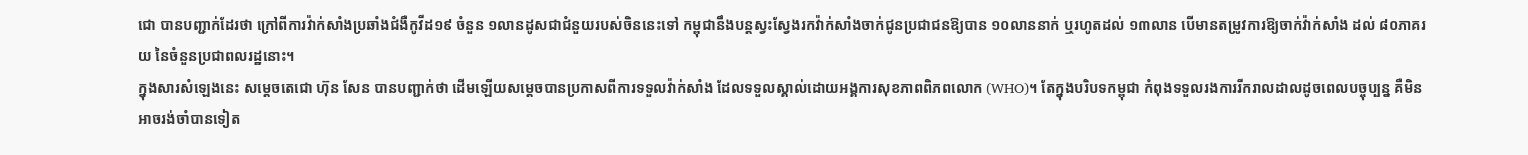ជោ បានបញ្ជាក់ដែរថា ក្រៅពីការវ៉ាក់សាំងប្រឆាំងជំងឺកូវីដ១៩ ចំនួន ១លានដូសជាជំនួយរបស់ចិននេះទៅ កម្ពុជានឹងបន្តស្វះស្វែងរកវ៉ាក់សាំងចាក់ជូនប្រជាជនឱ្យបាន ១០លាននាក់ ឬរហូតដល់ ១៣លាន បើមានតម្រូវការឱ្យចាក់វ៉ាក់សាំង ដល់ ៨០ភាគរយ នៃចំនួនប្រជាពលរដ្ឋនោះ។
ក្នុងសារសំឡេងនេះ សម្តេចតេជោ ហ៊ុន សែន បានបញ្ជាក់ថា ដើមឡើយសម្តេចបានប្រកាសពីការទទួលវ៉ាក់សាំង ដែលទទួលស្គាល់ដោយអង្គការសុខភាពពិភពលោក (WHO)។ តែក្នុងបរិបទកម្ពុជា កំពុងទទួលរងការរីករាលដាលដូចពេលបច្ចុប្បន្ន គឺមិនអាចរង់ចាំបានទៀត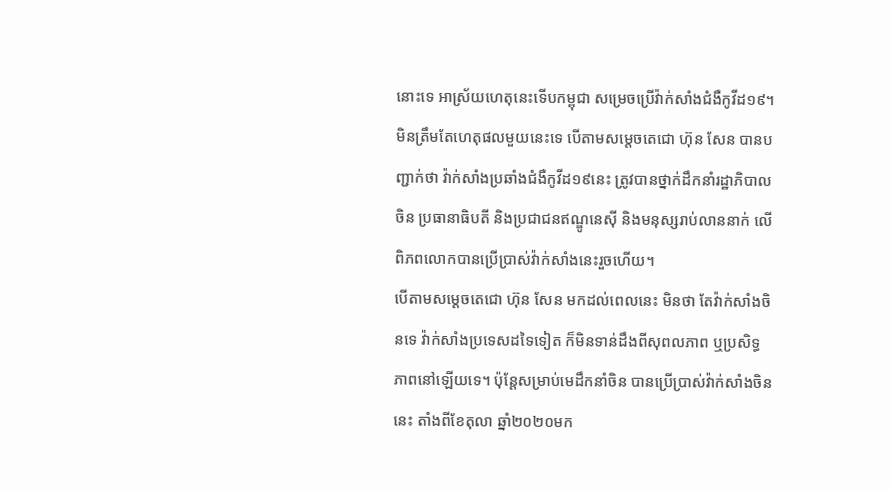នោះទេ អាស្រ័យហេតុនេះទើបកម្ពុជា សម្រេចប្រើវ៉ាក់សាំងជំងឺកូវីដ១៩។
មិនត្រឹមតែហេតុផលមួយនេះទេ បើតាមសម្តេចតេជោ ហ៊ុន សែន បានបញ្ជាក់ថា វ៉ាក់សាំងប្រឆាំងជំងឺកូវីដ១៩នេះ ត្រូវបានថ្នាក់ដឹកនាំរដ្ឋាភិបាលចិន ប្រធានាធិបតី និងប្រជាជនឥណ្ឌូនេស៊ី និងមនុស្សរាប់លាននាក់ លើពិភពលោកបានប្រើប្រាស់វ៉ាក់សាំងនេះរួចហើយ។
បើតាមសម្តេចតេជោ ហ៊ុន សែន មកដល់ពេលនេះ មិនថា តែវ៉ាក់សាំងចិនទេ វ៉ាក់សាំងប្រទេសដទៃទៀត ក៏មិនទាន់ដឹងពីសុពលភាព ឬប្រសិទ្ធភាពនៅឡើយទេ។ ប៉ុន្តែសម្រាប់មេដឹកនាំចិន បានប្រើប្រាស់វ៉ាក់សាំងចិននេះ តាំងពីខែតុលា ឆ្នាំ២០២០មក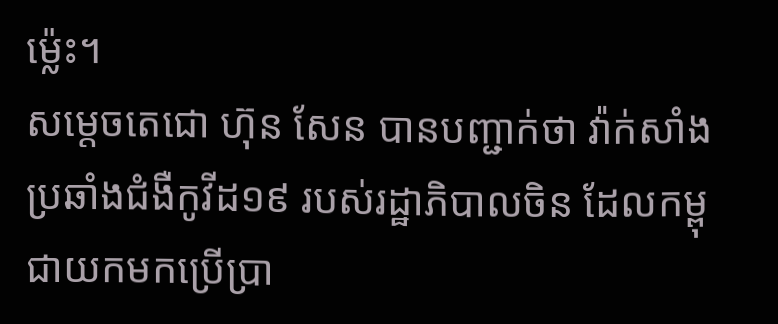ម្ល៉េះ។
សម្តេចតេជោ ហ៊ុន សែន បានបញ្ជាក់ថា វ៉ាក់សាំងប្រឆាំងជំងឺកូវីដ១៩ របស់រដ្ឋាភិបាលចិន ដែលកម្ពុជាយកមកប្រើប្រា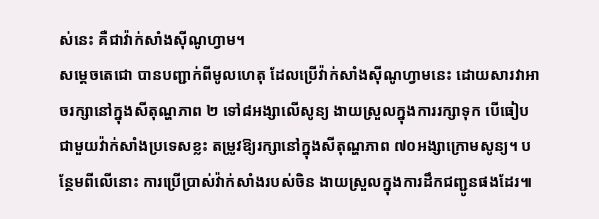ស់នេះ គឺជាវ៉ាក់សាំងស៊ីណូហ្វាម។
សម្តេចតេជោ បានបញ្ជាក់ពីមូលហេតុ ដែលប្រើវ៉ាក់សាំងស៊ីណូហ្វាមនេះ ដោយសារវាអាចរក្សានៅក្នុងសីតុណ្ហភាព ២ ទៅ៨អង្សាលើសូន្យ ងាយស្រួលក្នុងការរក្សាទុក បើធៀបជាមួយវ៉ាក់សាំងប្រទេសខ្លះ តម្រូវឱ្យរក្សានៅក្នុងសីតុណ្ហភាព ៧០អង្សាក្រោមសូន្យ។ បន្ថែមពីលើនោះ ការប្រើប្រាស់វ៉ាក់សាំងរបស់ចិន ងាយស្រួលក្នុងការដឹកជញ្ជូនផងដែរ៕